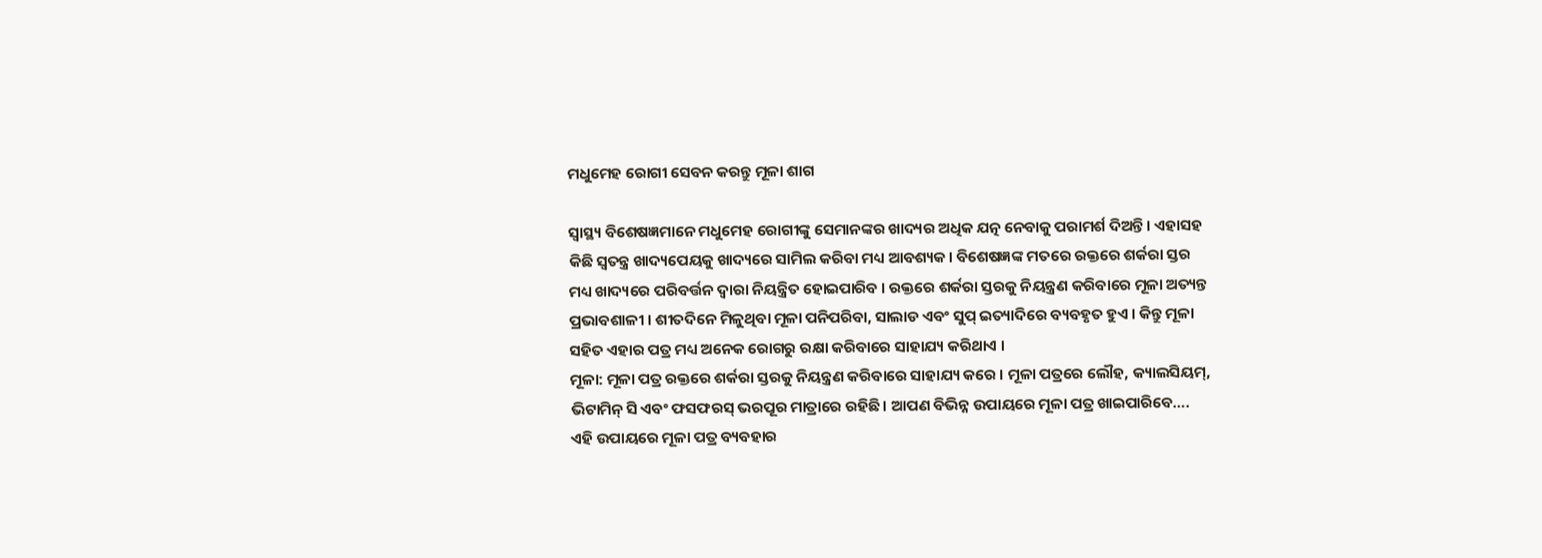ମଧୁମେହ ରୋଗୀ ସେବନ କରନ୍ତୁ ମୂଳା ଶାଗ

ସ୍ୱାସ୍ଥ୍ୟ ବିଶେଷଜ୍ଞମାନେ ମଧୁମେହ ରୋଗୀଙ୍କୁ ସେମାନଙ୍କର ଖାଦ୍ୟର ଅଧିକ ଯତ୍ନ ନେବାକୁ ପରାମର୍ଶ ଦିଅନ୍ତି। ଏହାସହ କିଛି ସ୍ୱତନ୍ତ୍ର ଖାଦ୍ୟପେୟକୁ ଖାଦ୍ୟରେ ସାମିଲ କରିବା ମଧ୍ୟ ଆବଶ୍ୟକ। ବିଶେଷଜ୍ଞଙ୍କ ମତରେ ରକ୍ତରେ ଶର୍କରା ସ୍ତର ମଧ୍ୟ ଖାଦ୍ୟରେ ପରିବର୍ତ୍ତନ ଦ୍ୱାରା ନିୟନ୍ତ୍ରିତ ହୋଇପାରିବ । ରକ୍ତରେ ଶର୍କରା ସ୍ତରକୁ ନିୟନ୍ତ୍ରଣ କରିବାରେ ମୂଳା ଅତ୍ୟନ୍ତ ପ୍ରଭାବଶାଳୀ । ଶୀତଦିନେ ମିଳୁଥିବା ମୂଳା ପନିପରିବା, ସାଲାଡ ଏବଂ ସୁପ୍ ଇତ୍ୟାଦିରେ ବ୍ୟବହୃତ ହୁଏ । କିନ୍ତୁ ମୂଳା ସହିତ ଏହାର ପତ୍ର ମଧ୍ୟ ଅନେକ ରୋଗରୁ ରକ୍ଷା କରିବାରେ ସାହାଯ୍ୟ କରିଥାଏ ।
ମୂଳା: ମୂଳା ପତ୍ର ରକ୍ତରେ ଶର୍କରା ସ୍ତରକୁ ନିୟନ୍ତ୍ରଣ କରିବାରେ ସାହାଯ୍ୟ କରେ । ମୂଳା ପତ୍ରରେ ଲୌହ, କ୍ୟାଲସିୟମ୍, ଭିଟାମିନ୍ ସି ଏବଂ ଫସଫରସ୍ ଭରପୂର ମାତ୍ରାରେ ରହିଛି। ଆପଣ ବିଭିନ୍ନ ଉପାୟରେ ମୂଳା ପତ୍ର ଖାଇପାରିବେ….
ଏହି ଉପାୟରେ ମୂଳା ପତ୍ର ବ୍ୟବହାର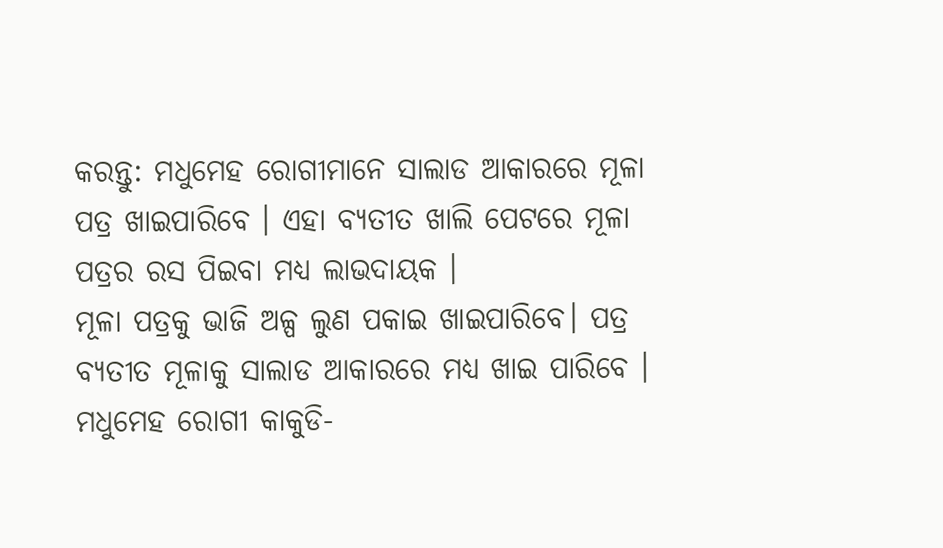କରନ୍ତୁ: ମଧୁମେହ ରୋଗୀମାନେ ସାଲାଡ ଆକାରରେ ମୂଳା ପତ୍ର ଖାଇପାରିବେ । ଏହା ବ୍ୟତୀତ ଖାଲି ପେଟରେ ମୂଳା ପତ୍ରର ରସ ପିଇବା ମଧ୍ୟ ଲାଭଦାୟକ ।
ମୂଳା ପତ୍ରକୁ ଭାଜି ଅଳ୍ପ ଲୁଣ ପକାଇ ଖାଇପାରିବେ। ପତ୍ର ବ୍ୟତୀତ ମୂଳାକୁ ସାଲାଡ ଆକାରରେ ମଧ୍ୟ ଖାଇ ପାରିବେ ।
ମଧୁମେହ ରୋଗୀ କାକୁଡି-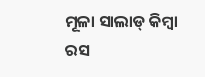ମୂଳା ସାଲାଡ୍ କିମ୍ବା ରସ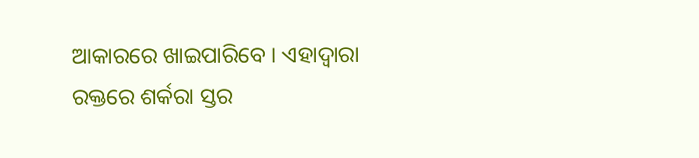ଆକାରରେ ଖାଇପାରିବେ । ଏହାଦ୍ୱାରା ରକ୍ତରେ ଶର୍କରା ସ୍ତର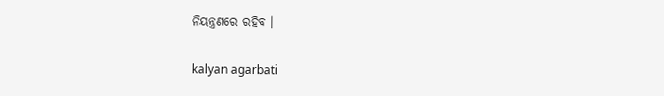ନିୟନ୍ତ୍ରଣରେ ରହିବ ।

kalyan agarbati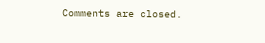Comments are closed.